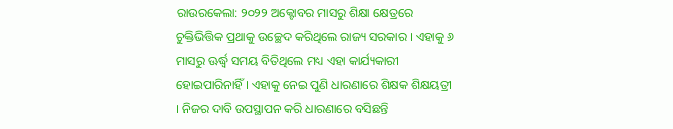ରାଉରକେଲା: ୨୦୨୨ ଅକ୍ଟୋବର ମାସରୁ ଶିକ୍ଷା କ୍ଷେତ୍ରରେ ଚୁକ୍ତିଭିତ୍ତିକ ପ୍ରଥାକୁ ଉଚ୍ଛେଦ କରିଥିଲେ ରାଜ୍ୟ ସରକାର । ଏହାକୁ ୬ ମାସରୁ ଊର୍ଦ୍ଧ୍ବ ସମୟ ବିତିଥିଲେ ମଧ୍ୟ ଏହା କାର୍ଯ୍ୟକାରୀ ହୋଇପାରିନାହିଁ । ଏହାକୁ ନେଇ ପୁଣି ଧାରଣାରେ ଶିକ୍ଷକ ଶିକ୍ଷୟତ୍ରୀ । ନିଜର ଦାବି ଉପସ୍ଥାପନ କରି ଧାରଣାରେ ବସିଛନ୍ତି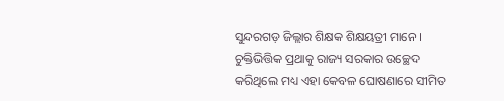ସୁନ୍ଦରଗଡ଼ ଜିଲ୍ଲାର ଶିକ୍ଷକ ଶିକ୍ଷୟତ୍ରୀ ମାନେ ।
ଚୁକ୍ତିଭିତ୍ତିକ ପ୍ରଥାକୁ ରାଜ୍ୟ ସରକାର ଉଚ୍ଛେଦ କରିଥିଲେ ମଧ୍ୟ ଏହା କେବଳ ଘୋଷଣାରେ ସୀମିତ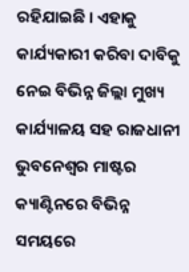ରହିଯାଇଛି । ଏହାକୁ କାର୍ଯ୍ୟକାରୀ କରିବା ଦାବିକୁ ନେଇ ବିଭିନ୍ନ ଜିଲ୍ଲା ମୁଖ୍ୟ କାର୍ଯ୍ୟାଳୟ ସହ ରାଜଧାନୀ ଭୁବନେଶ୍ବର ମାଷ୍ଟର କ୍ୟାଣ୍ଟିନରେ ବିଭିନ୍ନ ସମୟରେ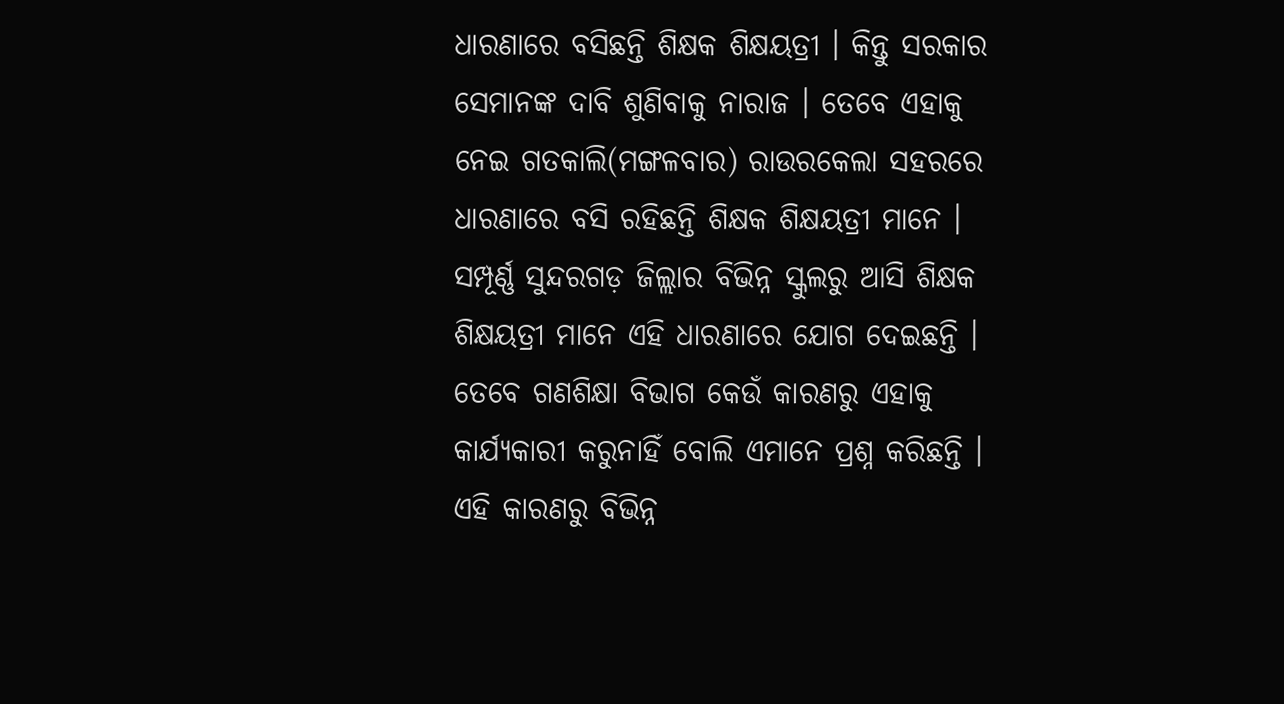ଧାରଣାରେ ବସିଛନ୍ତି ଶିକ୍ଷକ ଶିକ୍ଷୟତ୍ରୀ । କିନ୍ତୁ ସରକାର ସେମାନଙ୍କ ଦାବି ଶୁଣିବାକୁ ନାରାଜ । ତେବେ ଏହାକୁ ନେଇ ଗତକାଲି(ମଙ୍ଗଳବାର) ରାଉରକେଲା ସହରରେ ଧାରଣାରେ ବସି ରହିଛନ୍ତି ଶିକ୍ଷକ ଶିକ୍ଷୟତ୍ରୀ ମାନେ । ସମ୍ପୂର୍ଣ୍ଣ ସୁନ୍ଦରଗଡ଼ ଜିଲ୍ଲାର ବିଭିନ୍ନ ସ୍କୁଲରୁ ଆସି ଶିକ୍ଷକ ଶିକ୍ଷୟତ୍ରୀ ମାନେ ଏହି ଧାରଣାରେ ଯୋଗ ଦେଇଛନ୍ତି ।
ତେବେ ଗଣଶିକ୍ଷା ବିଭାଗ କେଉଁ କାରଣରୁ ଏହାକୁ କାର୍ଯ୍ୟକାରୀ କରୁନାହିଁ ବୋଲି ଏମାନେ ପ୍ରଶ୍ନ କରିଛନ୍ତି । ଏହି କାରଣରୁ ବିଭିନ୍ନ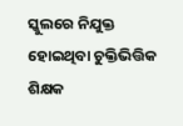ସ୍କୁଲରେ ନିଯୁକ୍ତ ହୋଇଥିବା ଚୁକ୍ତିଭିତ୍ତିକ ଶିକ୍ଷକ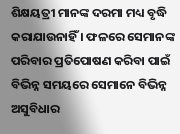ଶିକ୍ଷୟତ୍ରୀ ମାନଙ୍କ ଦରମା ମଧ୍ୟ ବୃଦ୍ଧି କରାଯାଉନାହିଁ । ଫଳରେ ସେମାନଙ୍କ ପରିବାର ପ୍ରତିପୋଷଣ କରିବା ପାଇଁ ବିଭିନ୍ନ ସମୟରେ ସେମାନେ ବିଭିନ୍ନ ଅସୁବିଧାର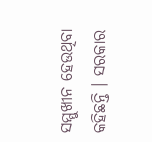ସମ୍ମୁଖୀନ ହେଉଥିବା କହିଛନ୍ତି । ସରକାର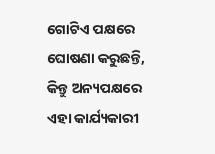ଗୋଟିଏ ପକ୍ଷରେ ଘୋଷଣା କରୁଛନ୍ତି, କିନ୍ତୁ ଅନ୍ୟପକ୍ଷରେ ଏହା କାର୍ଯ୍ୟକାରୀ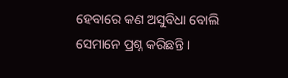ହେବାରେ କଣ ଅସୁବିଧା ବୋଲି ସେମାନେ ପ୍ରଶ୍ନ କରିଛନ୍ତି ।